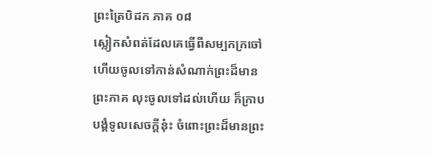ព្រះត្រៃបិដក ភាគ ០៨
ស្លៀកសំពត់ដែលគេធ្វើពីសម្បកក្រចៅ ហើយចូលទៅកាន់សំណាក់ព្រះដ៏មានព្រះភាគ លុះចូលទៅដល់ហើយ ក៏ក្រាបបង្គំទូលសេចក្តីនុ៎ះ ចំពោះព្រះដ៏មានព្រះ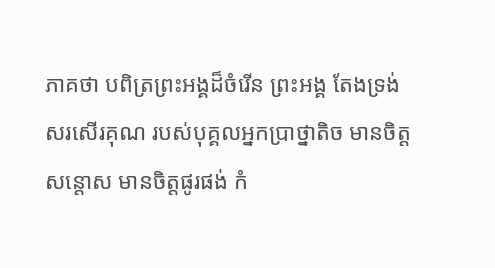ភាគថា បពិត្រព្រះអង្គដ៏ចំរើន ព្រះអង្គ តែងទ្រង់សរសើរគុណ របស់បុគ្គលអ្នកប្រាថ្នាតិច មានចិត្តសន្តោស មានចិត្តផូរផង់ កំ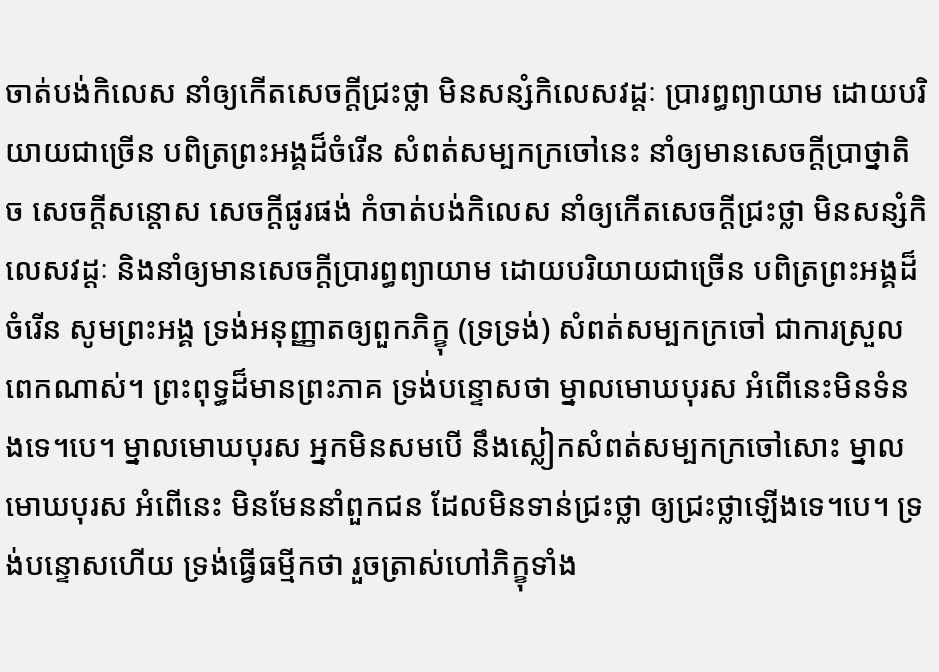ចាត់បង់កិលេស នាំឲ្យកើតសេចក្តីជ្រះថ្លា មិនសន្សំកិលេសវដ្តៈ ប្រារព្ធព្យាយាម ដោយបរិយាយជាច្រើន បពិត្រព្រះអង្គដ៏ចំរើន សំពត់សម្បកក្រចៅនេះ នាំឲ្យមានសេចក្តីប្រាថ្នាតិច សេចក្តីសន្តោស សេចក្តីផូរផង់ កំចាត់បង់កិលេស នាំឲ្យកើតសេចក្តីជ្រះថ្លា មិនសន្សំកិលេសវដ្តៈ និងនាំឲ្យមានសេចក្តីប្រារព្ធព្យាយាម ដោយបរិយាយជាច្រើន បពិត្រព្រះអង្គដ៏ចំរើន សូមព្រះអង្គ ទ្រង់អនុញ្ញាតឲ្យពួកភិក្ខុ (ទ្រទ្រង់) សំពត់សម្បកក្រចៅ ជាការស្រួលពេកណាស់។ ព្រះពុទ្ធដ៏មានព្រះភាគ ទ្រង់បន្ទោសថា ម្នាលមោឃបុរស អំពើនេះមិនទំនងទេ។បេ។ ម្នាលមោឃបុរស អ្នកមិនសមបើ នឹងស្លៀកសំពត់សម្បកក្រចៅសោះ ម្នាលមោឃបុរស អំពើនេះ មិនមែននាំពួកជន ដែលមិនទាន់ជ្រះថ្លា ឲ្យជ្រះថ្លាឡើងទេ។បេ។ ទ្រង់បន្ទោសហើយ ទ្រង់ធ្វើធម្មីកថា រួចត្រាស់ហៅភិក្ខុទាំង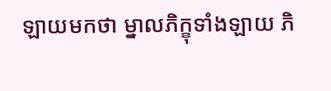ឡាយមកថា ម្នាលភិក្ខុទាំងឡាយ ភិ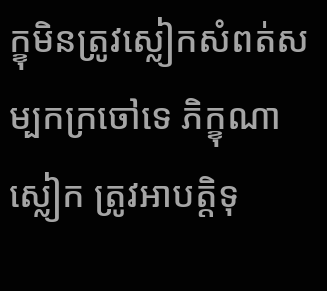ក្ខុមិនត្រូវស្លៀកសំពត់សម្បកក្រចៅទេ ភិក្ខុណាស្លៀក ត្រូវអាបត្តិទុ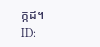ក្កដ។
ID: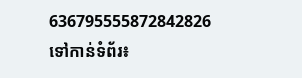636795555872842826
ទៅកាន់ទំព័រ៖